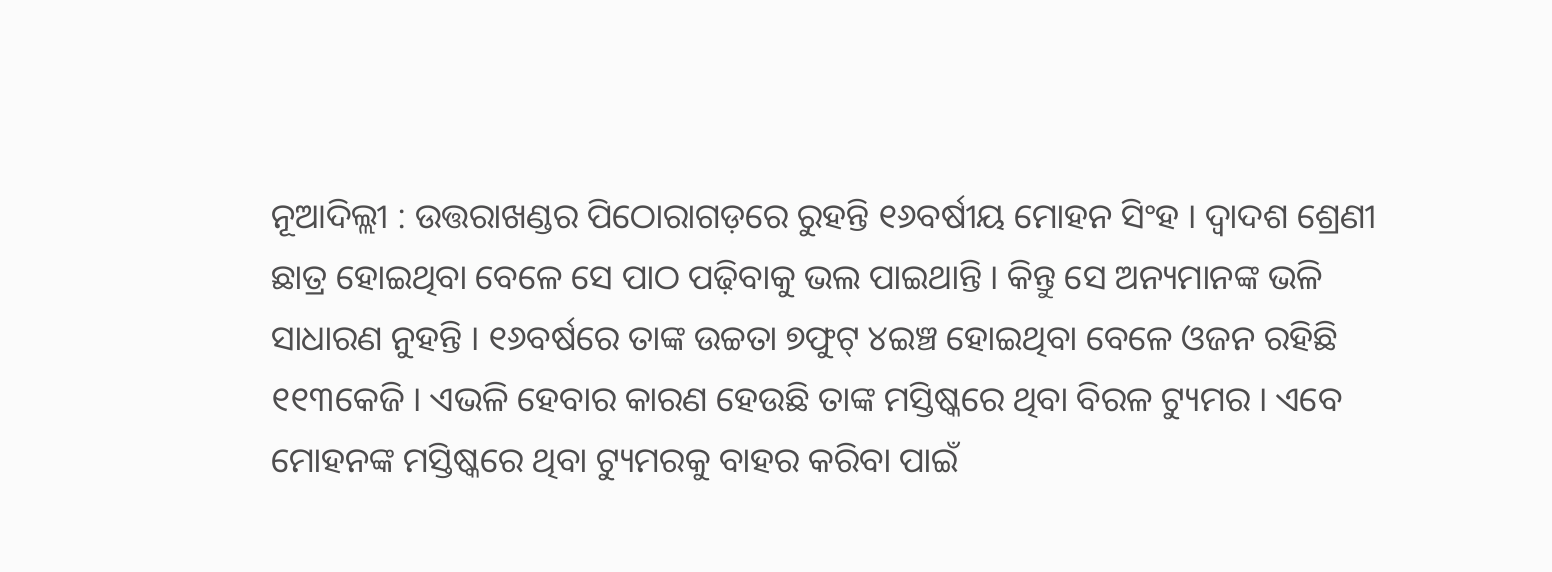ନୂଆଦିଲ୍ଲୀ : ଉତ୍ତରାଖଣ୍ଡର ପିଠୋରାଗଡ଼ରେ ରୁହନ୍ତି ୧୬ବର୍ଷୀୟ ମୋହନ ସିଂହ । ଦ୍ୱାଦଶ ଶ୍ରେଣୀ ଛାତ୍ର ହୋଇଥିବା ବେଳେ ସେ ପାଠ ପଢ଼ିବାକୁ ଭଲ ପାଇଥାନ୍ତି । କିନ୍ତୁ ସେ ଅନ୍ୟମାନଙ୍କ ଭଳି ସାଧାରଣ ନୁହନ୍ତି । ୧୬ବର୍ଷରେ ତାଙ୍କ ଉଚ୍ଚତା ୭ଫୁଟ୍ ୪ଇଞ୍ଚ ହୋଇଥିବା ବେଳେ ଓଜନ ରହିଛି ୧୧୩କେଜି । ଏଭଳି ହେବାର କାରଣ ହେଉଛି ତାଙ୍କ ମସ୍ତିଷ୍କରେ ଥିବା ବିରଳ ଟ୍ୟୁମର । ଏବେ ମୋହନଙ୍କ ମସ୍ତିଷ୍କରେ ଥିବା ଟ୍ୟୁମରକୁ ବାହର କରିବା ପାଇଁ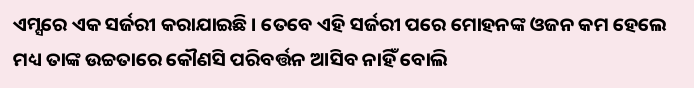ଏମ୍ସରେ ଏକ ସର୍ଜରୀ କରାଯାଇଛି । ତେବେ ଏହି ସର୍ଜରୀ ପରେ ମୋହନଙ୍କ ଓଜନ କମ ହେଲେ ମଧ୍ୟ ତାଙ୍କ ଉଚ୍ଚତାରେ କୌଣସି ପରିବର୍ତ୍ତନ ଆସିବ ନାହିଁ ବୋଲି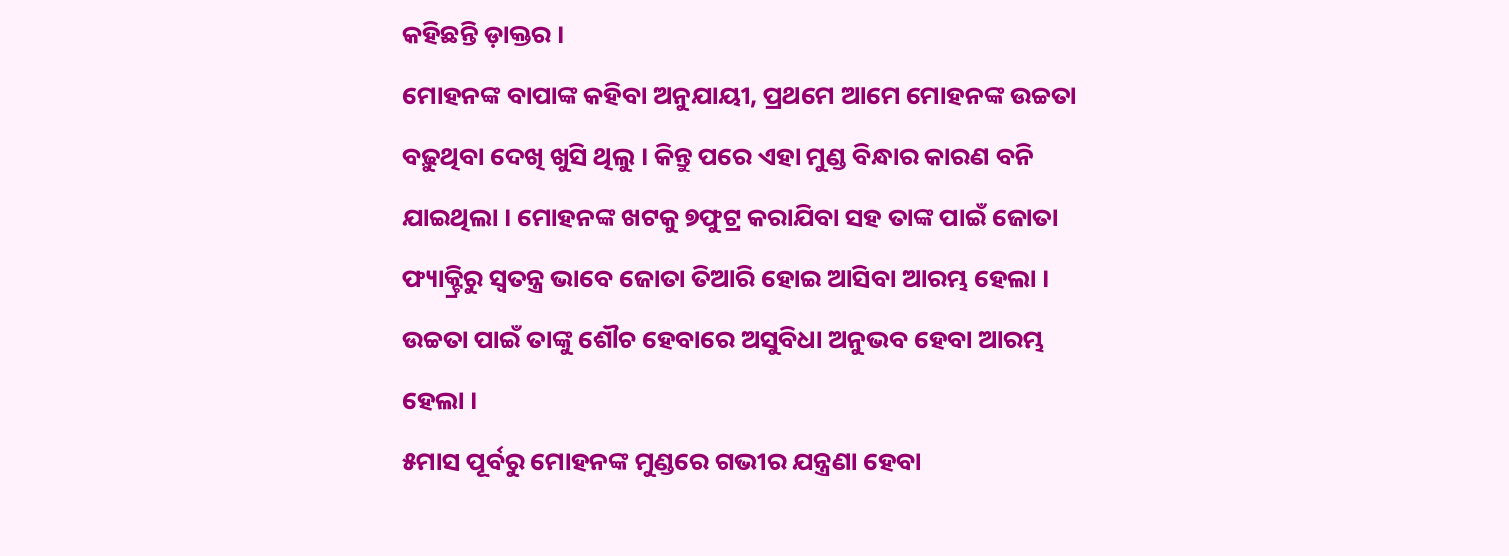କହିଛନ୍ତି ଡ଼ାକ୍ତର ।
ମୋହନଙ୍କ ବାପାଙ୍କ କହିବା ଅନୁଯାୟୀ, ପ୍ରଥମେ ଆମେ ମୋହନଙ୍କ ଉଚ୍ଚତା ବଢ଼ୁଥିବା ଦେଖି ଖୁସି ଥିଲୁ । କିନ୍ତୁ ପରେ ଏହା ମୁଣ୍ଡ ବିନ୍ଧାର କାରଣ ବନି ଯାଇଥିଲା । ମୋହନଙ୍କ ଖଟକୁ ୭ଫୁଟ୍ର କରାଯିବା ସହ ତାଙ୍କ ପାଇଁ ଜୋତା ଫ୍ୟାକ୍ଟ୍ରିରୁ ସ୍ୱତନ୍ତ୍ର ଭାବେ ଜୋତା ତିଆରି ହୋଇ ଆସିବା ଆରମ୍ଭ ହେଲା । ଉଚ୍ଚତା ପାଇଁ ତାଙ୍କୁ ଶୌଚ ହେବାରେ ଅସୁବିଧା ଅନୁଭବ ହେବା ଆରମ୍ଭ ହେଲା ।
୫ମାସ ପୂର୍ବରୁ ମୋହନଙ୍କ ମୁଣ୍ଡରେ ଗଭୀର ଯନ୍ତ୍ରଣା ହେବା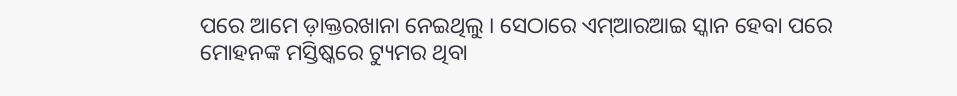ପରେ ଆମେ ଡ଼ାକ୍ତରଖାନା ନେଇଥିଲୁ । ସେଠାରେ ଏମ୍ଆରଆଇ ସ୍କାନ ହେବା ପରେ ମୋହନଙ୍କ ମସ୍ତିଷ୍କରେ ଟ୍ୟୁମର ଥିବା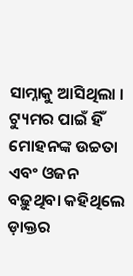ସାମ୍ନାକୁ ଆସିଥିଲା । ଟ୍ୟୁମର ପାଇଁ ହିଁ ମୋହନଙ୍କ ଉଚ୍ଚତା ଏବଂ ଓଜନ ବଢ଼ୁଥିବା କହିଥିଲେ ଡ଼ାକ୍ତର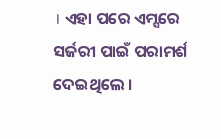। ଏହା ପରେ ଏମ୍ସରେ ସର୍ଜରୀ ପାଇଁ ପରାମର୍ଶ ଦେଇଥିଲେ ।